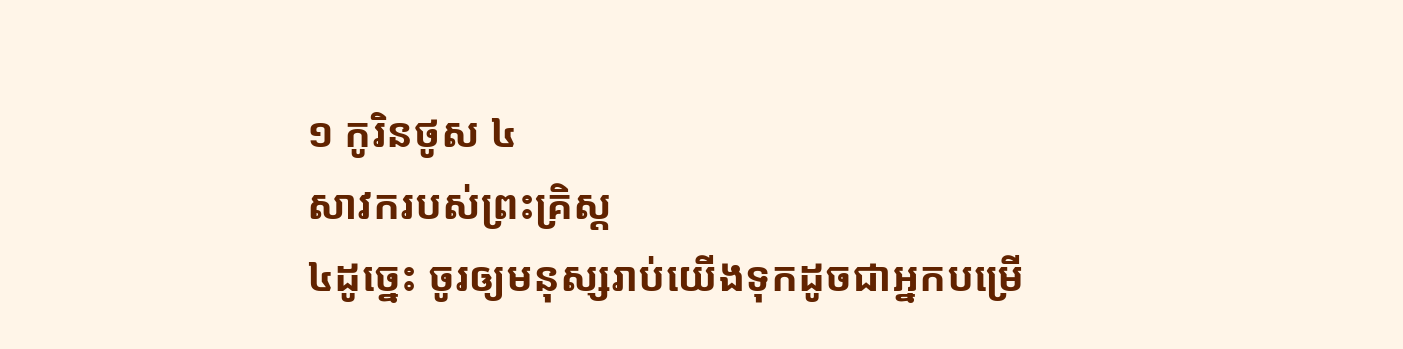១ កូរិនថូស ៤
សាវករបស់ព្រះគ្រិស្ដ
៤ដូច្នេះ ចូរឲ្យមនុស្សរាប់យើងទុកដូចជាអ្នកបម្រើ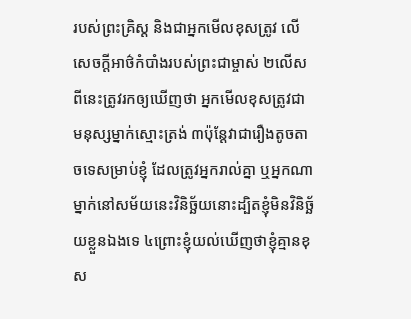របស់ព្រះគ្រិស្ដ និងជាអ្នកមើលខុសត្រូវ លើសេចក្ដីអាថ៌កំបាំងរបស់ព្រះជាម្ចាស់ ២លើសពីនេះត្រូវរកឲ្យឃើញថា អ្នកមើលខុសត្រូវជាមនុស្សម្នាក់ស្មោះត្រង់ ៣ប៉ុន្ដែវាជារឿងតូចតាចទេសម្រាប់ខ្ញុំ ដែលត្រូវអ្នករាល់គ្នា ឬអ្នកណាម្នាក់នៅសម័យនេះវិនិច្ឆ័យនោះដ្បិតខ្ញុំមិនវិនិច្ឆ័យខ្លួនឯងទេ ៤ព្រោះខ្ញុំយល់ឃើញថាខ្ញុំគ្មានខុស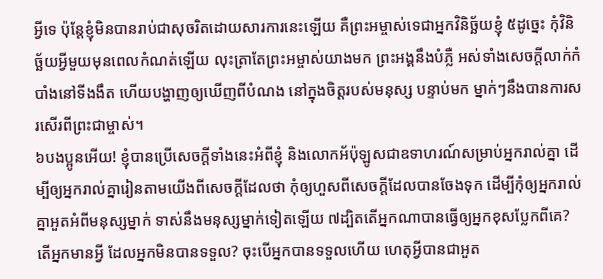អ្វីទេ ប៉ុន្ដែខ្ញុំមិនបានរាប់ជាសុចរិតដោយសារការនេះឡើយ គឺព្រះអម្ចាស់ទេជាអ្នកវិនិច្ឆ័យខ្ញុំ ៥ដូច្នេះ កុំវិនិច្ឆ័យអ្វីមួយមុនពេលកំណត់ឡើយ លុះត្រាតែព្រះអម្ចាស់យាងមក ព្រះអង្គនឹងបំភ្លឺ អស់ទាំងសេចក្ដីលាក់កំបាំងនៅទីងងឹត ហើយបង្ហាញឲ្យឃើញពីបំណង នៅក្នុងចិត្ដរបស់មនុស្ស បន្ទាប់មក ម្នាក់ៗនឹងបានការសរសើរពីព្រះជាម្ចាស់។
៦បងប្អូនអើយ! ខ្ញុំបានប្រើសេចក្ដីទាំងនេះអំពីខ្ញុំ និងលោកអ័ប៉ុឡូសជាឧទាហរណ៍សម្រាប់អ្នករាល់គ្នា ដើម្បីឲ្យអ្នករាល់គ្នារៀនតាមយើងពីសេចក្ដីដែលថា កុំឲ្យហួសពីសេចក្ដីដែលបានចែងទុក ដើម្បីកុំឲ្យអ្នករាល់គ្នាអួតអំពីមនុស្សម្នាក់ ទាស់នឹងមនុស្សម្នាក់ទៀតឡើយ ៧ដ្បិតតើអ្នកណាបានធ្វើឲ្យអ្នកខុសប្លែកពីគេ? តើអ្នកមានអ្វី ដែលអ្នកមិនបានទទួល? ចុះបើអ្នកបានទទួលហើយ ហេតុអ្វីបានជាអួត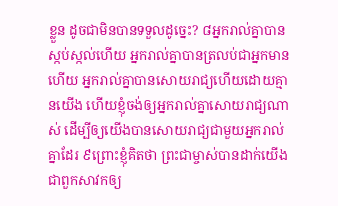ខ្លួន ដូចជាមិនបានទទួលដូច្នេះ? ៨អ្នករាល់គ្នាបានស្កប់ស្កល់ហើយ អ្នករាល់គ្នាបានត្រលប់ជាអ្នកមានហើយ អ្នករាល់គ្នាបានសោយរាជ្យហើយដោយគ្មានយើង ហើយខ្ញុំចង់ឲ្យអ្នករាល់គ្នាសោយរាជ្យណាស់ ដើម្បីឲ្យយើងបានសោយរាជ្យជាមួយអ្នករាល់គ្នាដែរ ៩ព្រោះខ្ញុំគិតថា ព្រះជាម្ចាស់បានដាក់យើងជាពួកសាវកឲ្យ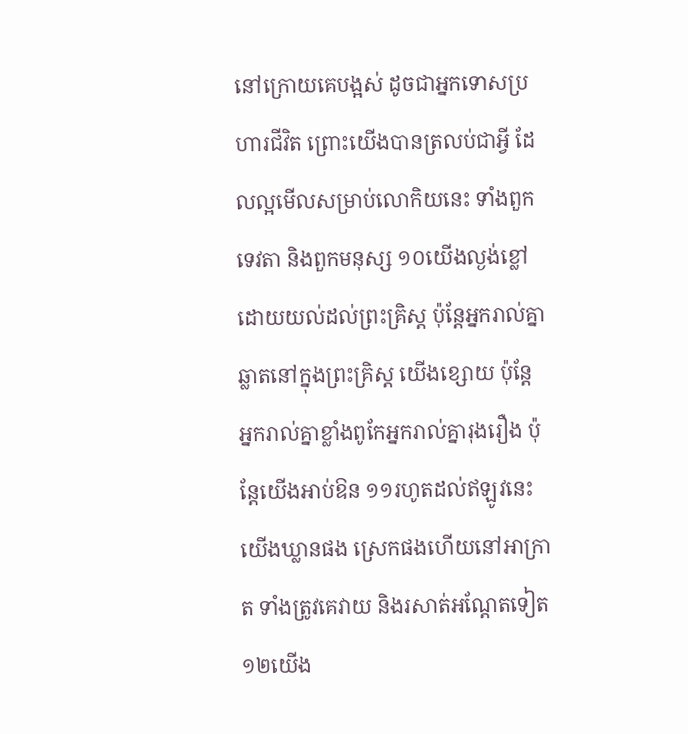នៅក្រោយគេបង្អស់ ដូចជាអ្នកទោសប្រហារជីវិត ព្រោះយើងបានត្រលប់ជាអ្វី ដែលល្អមើលសម្រាប់លោកិយនេះ ទាំងពួកទេវតា និងពួកមនុស្ស ១០យើងល្ងង់ខ្លៅដោយយល់ដល់ព្រះគ្រិស្ដ ប៉ុន្ដែអ្នករាល់គ្នាឆ្លាតនៅក្នុងព្រះគ្រិស្ដ យើងខ្សោយ ប៉ុន្ដែ អ្នករាល់គ្នាខ្លាំងពូកែអ្នករាល់គ្នារុងរឿង ប៉ុន្ដែយើងអាប់ឱន ១១រហូតដល់ឥឡូវនេះ យើងឃ្លានផង ស្រេកផងហើយនៅអាក្រាត ទាំងត្រូវគេវាយ និងរសាត់អណ្ដែតទៀត ១២យើង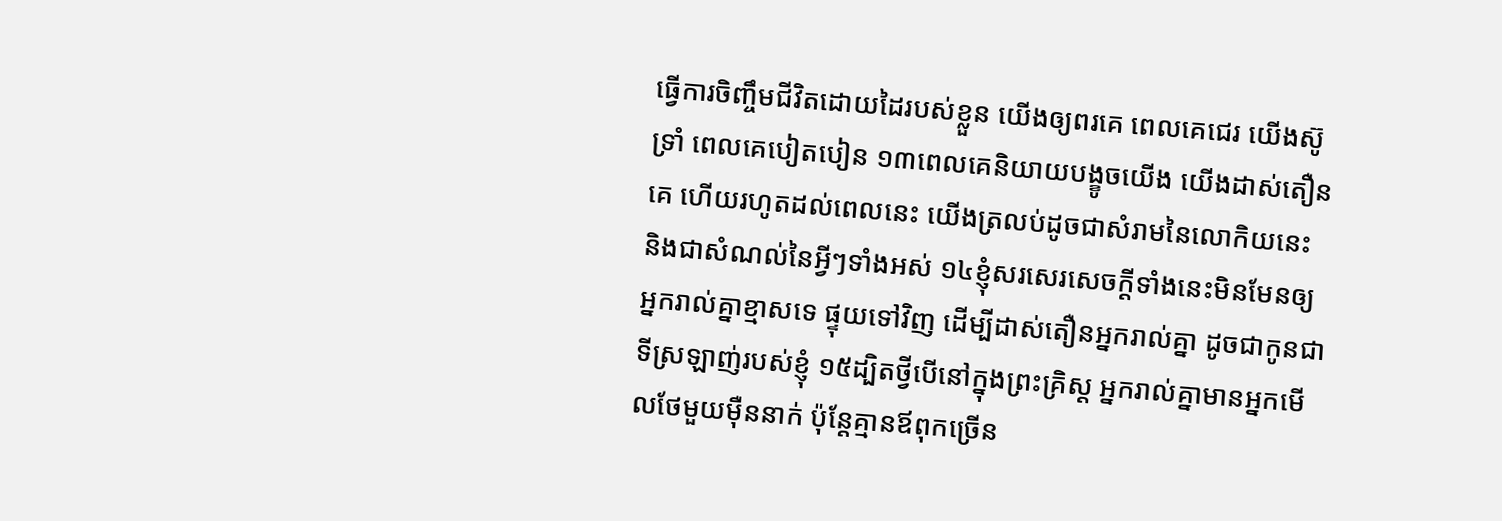ធ្វើការចិញ្ចឹមជីវិតដោយដៃរបស់ខ្លួន យើងឲ្យពរគេ ពេលគេជេរ យើងស៊ូទ្រាំ ពេលគេបៀតបៀន ១៣ពេលគេនិយាយបង្ខូចយើង យើងដាស់តឿនគេ ហើយរហូតដល់ពេលនេះ យើងត្រលប់ដូចជាសំរាមនៃលោកិយនេះ និងជាសំណល់នៃអ្វីៗទាំងអស់ ១៤ខ្ញុំសរសេរសេចក្ដីទាំងនេះមិនមែនឲ្យអ្នករាល់គ្នាខ្មាសទេ ផ្ទុយទៅវិញ ដើម្បីដាស់តឿនអ្នករាល់គ្នា ដូចជាកូនជាទីស្រឡាញ់របស់ខ្ញុំ ១៥ដ្បិតថ្វីបើនៅក្នុងព្រះគ្រិស្ដ អ្នករាល់គ្នាមានអ្នកមើលថែមួយម៉ឺននាក់ ប៉ុន្ដែគ្មានឪពុកច្រើន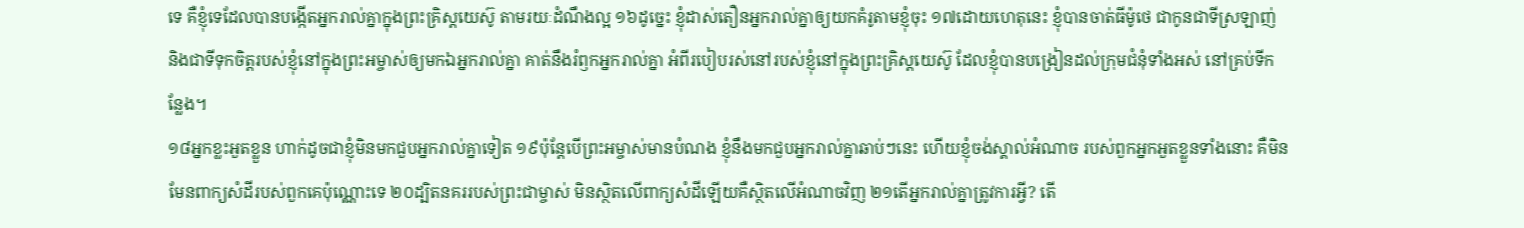ទេ គឺខ្ញុំទេដែលបានបង្កើតអ្នករាល់គ្នាក្នុងព្រះគ្រិស្ដយេស៊ូ តាមរយៈដំណឹងល្អ ១៦ដូច្នេះ ខ្ញុំដាស់តឿនអ្នករាល់គ្នាឲ្យយកគំរូតាមខ្ញុំចុះ ១៧ដោយហេតុនេះ ខ្ញុំបានចាត់ធីម៉ូថេ ជាកូនជាទីស្រឡាញ់ និងជាទីទុកចិត្ដរបស់ខ្ញុំនៅក្នុងព្រះអម្ចាស់ឲ្យមកឯអ្នករាល់គ្នា គាត់នឹងរំឭកអ្នករាល់គ្នា អំពីរបៀបរស់នៅរបស់ខ្ញុំនៅក្នុងព្រះគ្រិស្ដយេស៊ូ ដែលខ្ញុំបានបង្រៀនដល់ក្រុមជំនុំទាំងអស់ នៅគ្រប់ទីកន្លែង។
១៨អ្នកខ្លះអួតខ្លួន ហាក់ដូចជាខ្ញុំមិនមកជួបអ្នករាល់គ្នាទៀត ១៩ប៉ុន្ដែបើព្រះអម្ចាស់មានបំណង ខ្ញុំនឹងមកជួបអ្នករាល់គ្នាឆាប់ៗនេះ ហើយខ្ញុំចង់ស្គាល់អំណាច របស់ពួកអ្នកអួតខ្លួនទាំងនោះ គឺមិនមែនពាក្យសំដីរបស់ពួកគេប៉ុណ្ណោះទេ ២០ដ្បិតនគររបស់ព្រះជាម្ចាស់ មិនស្ថិតលើពាក្យសំដីឡើយគឺស្ថិតលើអំណាចវិញ ២១តើអ្នករាល់គ្នាត្រូវការអ្វី? តើ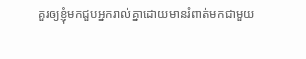គួរឲ្យខ្ញុំមកជួបអ្នករាល់គ្នាដោយមានរំពាត់មកជាមួយ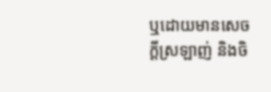ឬដោយមានសេចក្ដីស្រឡាញ់ និងចិ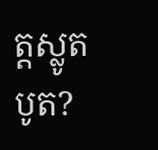ត្តស្លូតបូត?